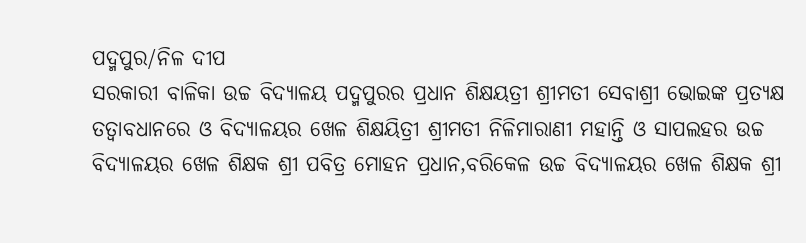ପଦ୍ମପୁର/ନିଳ ଦୀପ
ସରକାରୀ ବାଳିକା ଉଚ୍ଚ ବିଦ୍ୟାଳୟ ପଦ୍ମପୁରର ପ୍ରଧାନ ଶିକ୍ଷୟତ୍ରୀ ଶ୍ରୀମତୀ ସେବାଶ୍ରୀ ଭୋଇଙ୍କ ପ୍ରତ୍ୟକ୍ଷ ତତ୍ବାବଧାନରେ ଓ ବିଦ୍ୟାଳୟର ଖେଳ ଶିକ୍ଷୟିତ୍ରୀ ଶ୍ରୀମତୀ ନିଳିମାରାଣୀ ମହାନ୍ତି ଓ ସାପଲହର ଉଚ୍ଚ ବିଦ୍ୟାଳୟର ଖେଳ ଶିକ୍ଷକ ଶ୍ରୀ ପବିତ୍ର ମୋହନ ପ୍ରଧାନ,ବରିକେଳ ଉଚ୍ଚ ବିଦ୍ୟାଳୟର ଖେଳ ଶିକ୍ଷକ ଶ୍ରୀ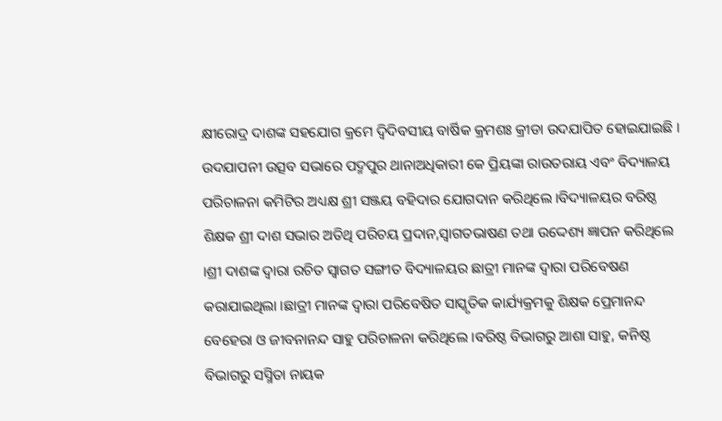କ୍ଷୀରୋଦ୍ର ଦାଶଙ୍କ ସହଯୋଗ କ୍ରମେ ଦ୍ବିଦିବସୀୟ ବାର୍ଷିକ କ୍ରମଶଃ କ୍ରୀଡା ଉଦଯାପିତ ହୋଇଯାଇଛି । ଉଦଯାପନୀ ଉତ୍ସବ ସଭାରେ ପଦ୍ମପୁର ଥାନାଅଧିକାରୀ କେ ପ୍ରିୟଙ୍କା ରାଉତରାୟ ଏବଂ ବିଦ୍ୟାଳୟ ପରିଚାଳନା କମିଟିର ଅଧ୍ୟକ୍ଷ ଶ୍ରୀ ସଞ୍ଜୟ ବହିଦାର ଯୋଗଦାନ କରିଥିଲେ ।ବିଦ୍ୟାଳୟର ବରିଷ୍ଠ ଶିକ୍ଷକ ଶ୍ରୀ ଦାଶ ସଭାର ଅତିଥି ପରିଚୟ ପ୍ରଦାନ,ସ୍ବାଗତଭାଷଣ ତଥା ଉଦ୍ଦେଶ୍ୟ ଜ୍ଞାପନ କରିଥିଲେ ।ଶ୍ରୀ ଦାଶଙ୍କ ଦ୍ବାରା ରଚିତ ସ୍ବାଗତ ସଙ୍ଗୀତ ବିଦ୍ୟାଳୟର ଛାତ୍ରୀ ମାନଙ୍କ ଦ୍ବାରା ପରିବେଷଣ କରାଯାଇଥିଲା ।ଛାତ୍ରୀ ମାନଙ୍କ ଦ୍ବାରା ପରିବେଷିତ ସାସ୍କୃତିକ କାର୍ଯ୍ୟକ୍ରମକୁ ଶିକ୍ଷକ ପ୍ରେମାନନ୍ଦ ବେହେରା ଓ ଜୀବନାନନ୍ଦ ସାହୁ ପରିଚାଳନା କରିଥିଲେ ।ବରିଷ୍ଠ ବିଭାଗରୁ ଆଶା ସାହୁ, କନିଷ୍ଠ ବିଭାଗରୁ ସସ୍ମିତା ନାୟକ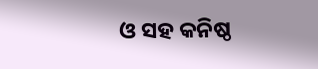ଓ ସହ କନିଷ୍ଠ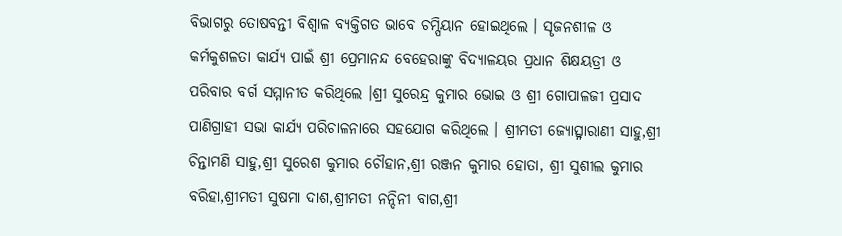ବିଭାଗରୁ ତୋଷବନ୍ତୀ ବିଶ୍ବାଳ ବ୍ୟକ୍ତିଗତ ଭାବେ ଚମ୍ପିୟାନ ହୋଇଥିଲେ । ସୄଜନଶୀଳ ଓ କର୍ମକୁଶଳତା କାର୍ଯ୍ୟ ପାଇଁ ଶ୍ରୀ ପ୍ରେମାନନ୍ଦ ବେହେରାଙ୍କୁ ବିଦ୍ୟାଳୟର ପ୍ରଧାନ ଶିକ୍ଷୟତ୍ରୀ ଓ ପରିବାର ବର୍ଗ ସମ୍ମାନୀତ କରିଥିଲେ ।ଶ୍ରୀ ସୁରେନ୍ଦ୍ର କୁମାର ଭୋଇ ଓ ଶ୍ରୀ ଗୋପାଳଜୀ ପ୍ରସାଦ ପାଣିଗ୍ରାହୀ ସଭା କାର୍ଯ୍ୟ ପରିଚାଳନାରେ ସହଯୋଗ କରିଥିଲେ । ଶ୍ରୀମତୀ ଜ୍ୟୋତ୍ସ୍ନାରାଣୀ ସାହୁ,ଶ୍ରୀ ଚିନ୍ତାମଣି ସାହୁ,ଶ୍ରୀ ସୁରେଶ କୁମାର ଚୌହାନ,ଶ୍ରୀ ରଞ୍ଜନ କୁମାର ହୋତା, ଶ୍ରୀ ସୁଶୀଲ କୁମାର ବରିହା,ଶ୍ରୀମତୀ ସୁଷମା ଦାଶ,ଶ୍ରୀମତୀ ନନ୍ଦିନୀ ବାଗ,ଶ୍ରୀ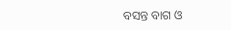ବସନ୍ତ ବାଗ ଓ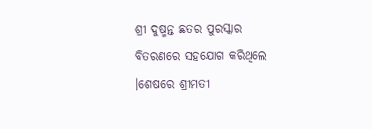ଶ୍ରୀ ଦୁଷ୍ମନ୍ତ ଛତର ପୁରସ୍କାର ବିତରଣରେ ସହଯୋଗ କରିଥିଲେ ।ଶେଷରେ ଶ୍ରୀମତୀ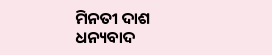ମିନତୀ ଦାଶ ଧନ୍ୟବାଦ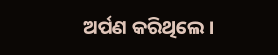ଅର୍ପଣ କରିଥିଲେ ।